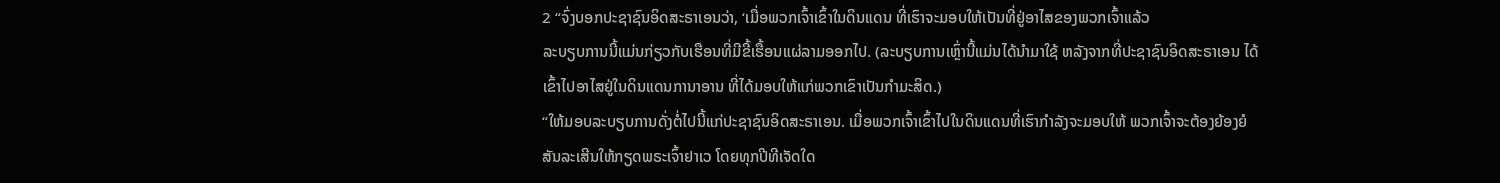2 “ຈົ່ງບອກປະຊາຊົນອິດສະຣາເອນວ່າ, ‘ເມື່ອພວກເຈົ້າເຂົ້າໃນດິນແດນ ທີ່ເຮົາຈະມອບໃຫ້ເປັນທີ່ຢູ່ອາໄສຂອງພວກເຈົ້າແລ້ວ
ລະບຽບການນີ້ແມ່ນກ່ຽວກັບເຮືອນທີ່ມີຂີ້ເຮື້ອນແຜ່ລາມອອກໄປ. (ລະບຽບການເຫຼົ່ານີ້ແມ່ນໄດ້ນຳມາໃຊ້ ຫລັງຈາກທີ່ປະຊາຊົນອິດສະຣາເອນ ໄດ້ເຂົ້າໄປອາໄສຢູ່ໃນດິນແດນການາອານ ທີ່ໄດ້ມອບໃຫ້ແກ່ພວກເຂົາເປັນກຳມະສິດ.)
“ໃຫ້ມອບລະບຽບການດັ່ງຕໍ່ໄປນີ້ແກ່ປະຊາຊົນອິດສະຣາເອນ. ເມື່ອພວກເຈົ້າເຂົ້າໄປໃນດິນແດນທີ່ເຮົາກຳລັງຈະມອບໃຫ້ ພວກເຈົ້າຈະຕ້ອງຍ້ອງຍໍສັນລະເສີນໃຫ້ກຽດພຣະເຈົ້າຢາເວ ໂດຍທຸກປີທີເຈັດໃດ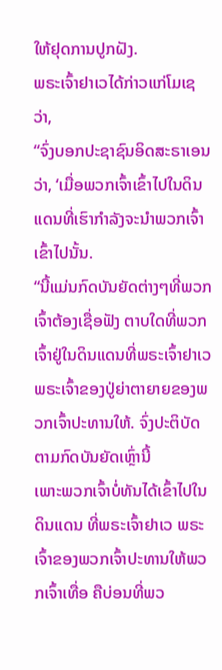ໃຫ້ຢຸດການປູກຝັງ.
ພຣະເຈົ້າຢາເວໄດ້ກ່າວແກ່ໂມເຊວ່າ,
“ຈົ່ງບອກປະຊາຊົນອິດສະຣາເອນວ່າ, ‘ເມື່ອພວກເຈົ້າເຂົ້າໄປໃນດິນແດນທີ່ເຮົາກຳລັງຈະນຳພວກເຈົ້າເຂົ້າໄປນັ້ນ.
“ນີ້ແມ່ນກົດບັນຍັດຕ່າງໆທີ່ພວກເຈົ້າຕ້ອງເຊື່ອຟັງ ຕາບໃດທີ່ພວກເຈົ້າຢູ່ໃນດິນແດນທີ່ພຣະເຈົ້າຢາເວ ພຣະເຈົ້າຂອງປູ່ຍ່າຕາຍາຍຂອງພວກເຈົ້າປະທານໃຫ້. ຈົ່ງປະຕິບັດຕາມກົດບັນຍັດເຫຼົ່ານີ້
ເພາະພວກເຈົ້າບໍ່ທັນໄດ້ເຂົ້າໄປໃນດິນແດນ ທີ່ພຣະເຈົ້າຢາເວ ພຣະເຈົ້າຂອງພວກເຈົ້າປະທານໃຫ້ພວກເຈົ້າເທື່ອ ຄືບ່ອນທີ່ພວ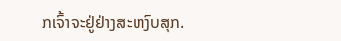ກເຈົ້າຈະຢູ່ຢ່າງສະຫງົບສຸກ.